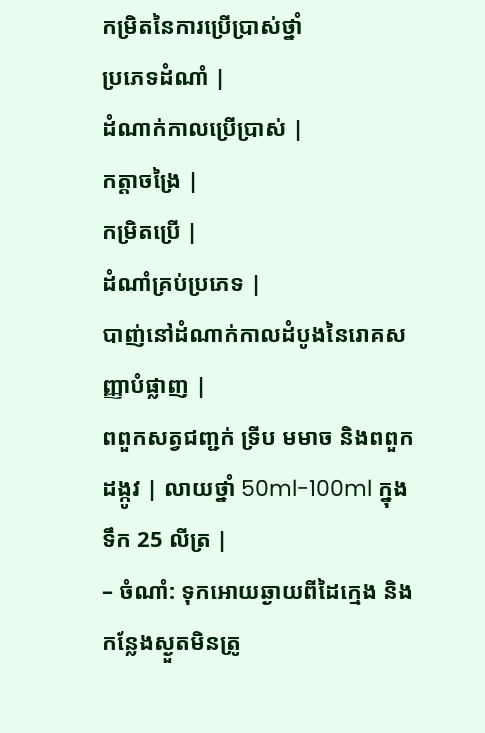កម្រិតនៃការប្រើប្រាស់ថ្នាំ
ប្រភេទដំណាំ |
ដំណាក់កាលប្រើប្រាស់ |
កត្តាចង្រៃ |
កម្រិតប្រើ |
ដំណាំគ្រប់ប្រភេទ |
បាញ់នៅដំណាក់កាលដំបូងនៃរោគសញ្ញាបំផ្លាញ |
ពពួកសត្វជញ្ជក់ ទ្រីប មមាច និងពពួកដង្កូវ | លាយថ្នាំ 50ml-100ml ក្នុងទឹក 25 លីត្រ |
– ចំណាំ: ទុកអោយឆ្ងាយពីដៃក្មេង និងកន្លែងស្ងួតមិនត្រូ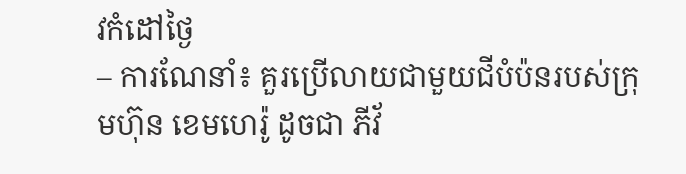វកំដៅថ្ងៃ
– ការណែនាំ៖ គួរប្រើលាយជាមួយជីបំប៉នរបស់ក្រុមហ៊ុន ខេមហេរ៉ូ ដូចជា ភីវ័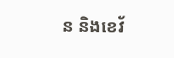ន និងខេវ័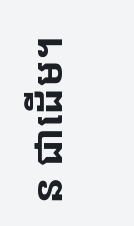ន ជាដើម។